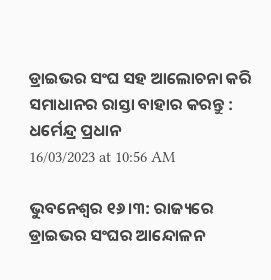ଡ୍ରାଇଭର ସଂଘ ସହ ଆଲୋଚନା କରି ସମାଧାନର ରାସ୍ତା ବାହାର କରନ୍ତୁ : ଧର୍ମେନ୍ଦ୍ର ପ୍ରଧାନ
16/03/2023 at 10:56 AM

ଭୁବନେଶ୍ବର ୧୬।୩: ରାଜ୍ୟରେ ଡ୍ରାଇଭର ସଂଘର ଆନ୍ଦୋଳନ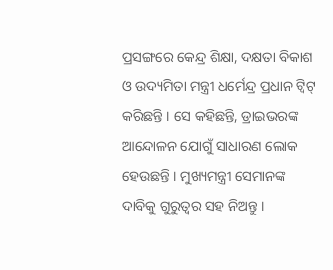ପ୍ରସଙ୍ଗରେ କେନ୍ଦ୍ର ଶିକ୍ଷା, ଦକ୍ଷତା ବିକାଶ ଓ ଉଦ୍ୟମିତା ମନ୍ତ୍ରୀ ଧର୍ମେନ୍ଦ୍ର ପ୍ରଧାନ ଟ୍ୱିଟ୍ କରିଛନ୍ତି । ସେ କହିଛନ୍ତି, ଡ୍ରାଇଭରଙ୍କ ଆନ୍ଦୋଳନ ଯୋଗୁଁ ସାଧାରଣ ଲୋକ ହେଉଛନ୍ତି । ମୁଖ୍ୟମନ୍ତ୍ରୀ ସେମାନଙ୍କ ଦାବିକୁ ଗୁରୁତ୍ୱର ସହ ନିଅନ୍ତୁ ।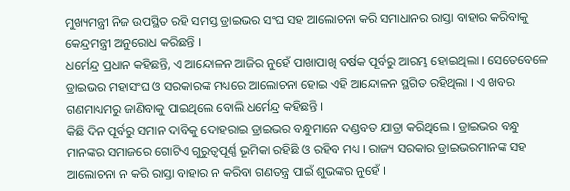ମୁଖ୍ୟମନ୍ତ୍ରୀ ନିଜ ଉପସ୍ଥିତ ରହି ସମସ୍ତ ଡ୍ରାଇଭର ସଂଘ ସହ ଆଲୋଚନା କରି ସମାଧାନର ରାସ୍ତା ବାହାର କରିବାକୁ କେନ୍ଦ୍ରମନ୍ତ୍ରୀ ଅନୁରୋଧ କରିଛନ୍ତି ।
ଧର୍ମେନ୍ଦ୍ର ପ୍ରଧାନ କହିଛନ୍ତି, ଏ ଆନ୍ଦୋଳନ ଆଜିର ନୁହେଁ ପାଖାପାଖି ବର୍ଷକ ପୂର୍ବରୁ ଆରମ୍ଭ ହୋଇଥିଲା । ସେତେବେଳେ ଡ୍ରାଇଭର ମହାସଂଘ ଓ ସରକାରଙ୍କ ମଧ୍ୟରେ ଆଲୋଚନା ହୋଇ ଏହି ଆନ୍ଦୋଳନ ସ୍ଥଗିତ ରହିଥିଲା । ଏ ଖବର ଗଣମାଧ୍ୟମରୁ ଜାଣିବାକୁ ପାଇଥିଲେ ବୋଲି ଧର୍ମେନ୍ଦ୍ର କହିଛନ୍ତି ।
କିଛି ଦିନ ପୂର୍ବରୁ ସମାନ ଦାବିକୁ ଦୋହରାଇ ଡ୍ରାଇଭର ବନ୍ଧୁମାନେ ଦଣ୍ଡବତ ଯାତ୍ରା କରିଥିଲେ । ଡ୍ରାଇଭର ବନ୍ଧୁ ମାନଙ୍କର ସମାଜରେ ଗୋଟିଏ ଗୁରୁତ୍ୱପୂର୍ଣ୍ଣ ଭୂମିକା ରହିଛି ଓ ରହିବ ମଧ୍ୟ । ରାଜ୍ୟ ସରକାର ଡ୍ରାଇଭରମାନଙ୍କ ସହ ଆଲୋଚନା ନ କରି ରାସ୍ତା ବାହାର ନ କରିବା ଗଣତନ୍ତ୍ର ପାଇଁ ଶୁଭଙ୍କର ନୁହେଁ ।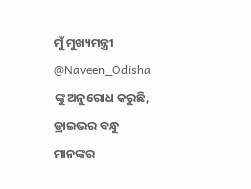ମୁଁ ମୁଖ୍ୟମନ୍ତ୍ରୀ @Naveen_Odisha ଙ୍କୁ ଅନୁରୋଧ କରୁଛି, ଡ୍ରାଇଭର ବନ୍ଧୁ ମାନଙ୍କର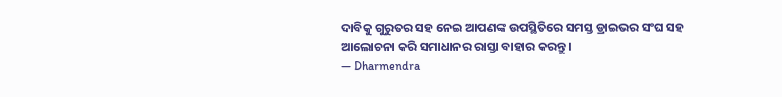ଦାବିକୁ ଗୁରୁତର ସହ ନେଇ ଆପଣଙ୍କ ଉପସ୍ଥିତିରେ ସମସ୍ତ ଡ୍ରାଇଭର ସଂଘ ସହ ଆଲୋଚନା କରି ସମାଧାନର ରାସ୍ତା ବାହାର କରନ୍ତୁ ।
— Dharmendra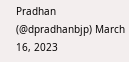Pradhan (@dpradhanbjp) March 16, 2023